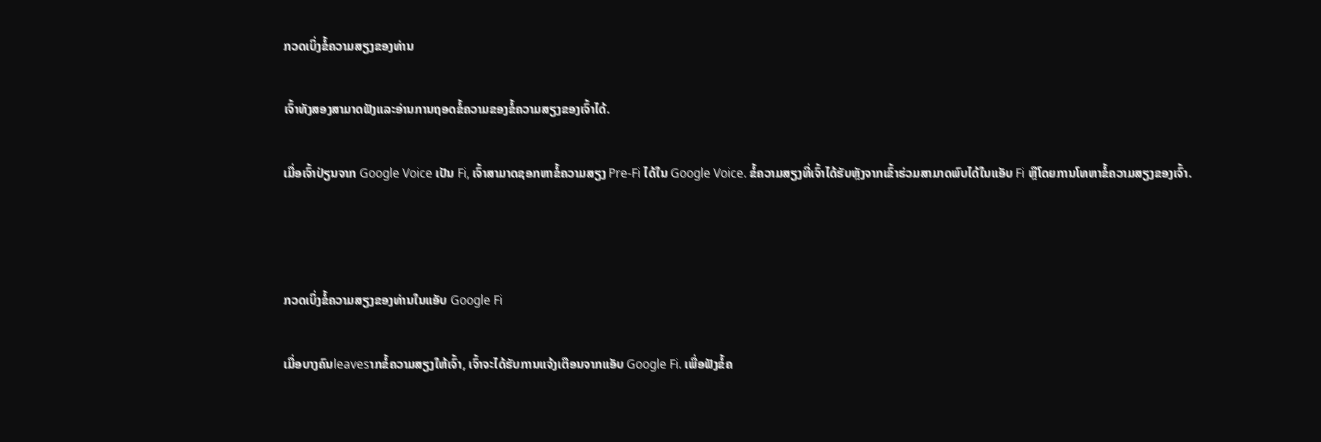ກວດເບິ່ງຂໍ້ຄວາມສຽງຂອງທ່ານ

ເຈົ້າທັງສອງສາມາດຟັງແລະອ່ານການຖອດຂໍ້ຄວາມຂອງຂໍ້ຄວາມສຽງຂອງເຈົ້າໄດ້.

ເມື່ອເຈົ້າປ່ຽນຈາກ Google Voice ເປັນ Fi, ເຈົ້າສາມາດຊອກຫາຂໍ້ຄວາມສຽງ Pre-Fi ໄດ້ໃນ Google Voice. ຂໍ້ຄວາມສຽງທີ່ເຈົ້າໄດ້ຮັບຫຼັງຈາກເຂົ້າຮ່ວມສາມາດພົບໄດ້ໃນແອັບ Fi ຫຼືໂດຍການໂທຫາຂໍ້ຄວາມສຽງຂອງເຈົ້າ.



ກວດເບິ່ງຂໍ້ຄວາມສຽງຂອງທ່ານໃນແອັບ Google Fi

ເມື່ອບາງຄົນleavesາກຂໍ້ຄວາມສຽງໃຫ້ເຈົ້າ, ເຈົ້າຈະໄດ້ຮັບການແຈ້ງເຕືອນຈາກແອັບ Google Fi. ເພື່ອຟັງຂໍ້ຄ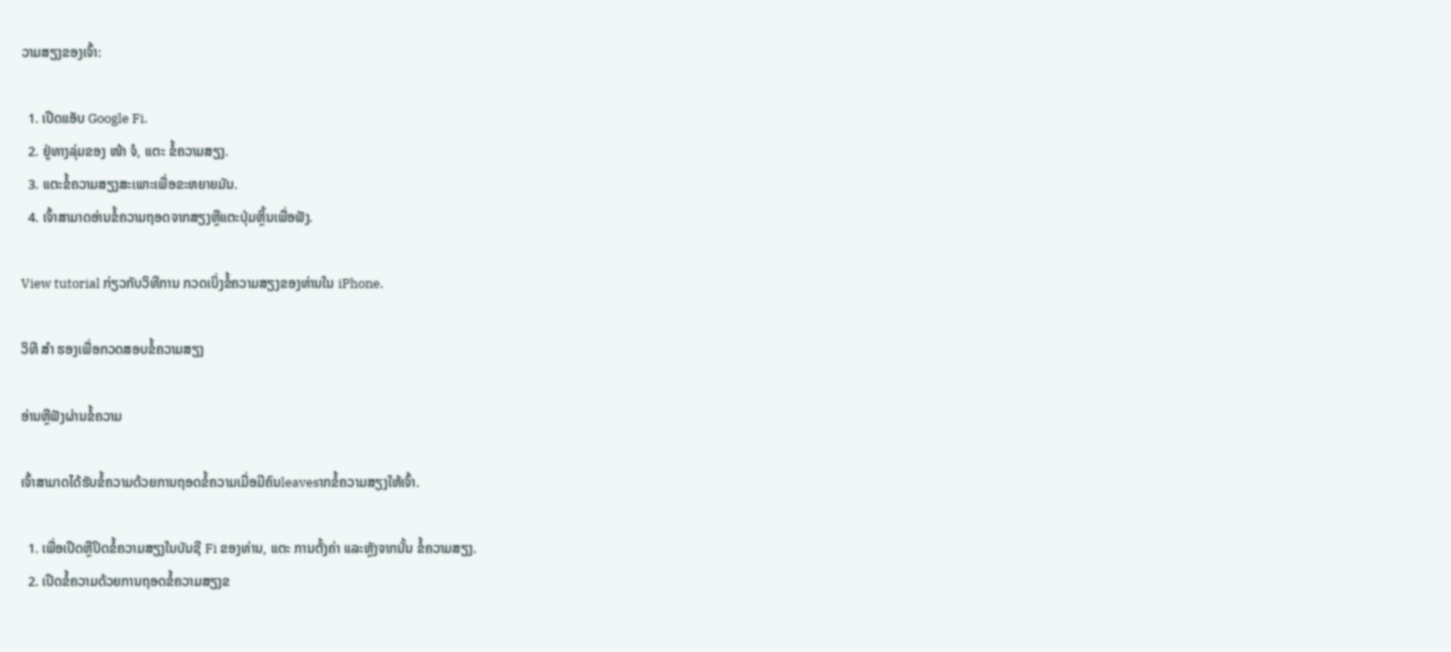ວາມສຽງຂອງເຈົ້າ:

  1. ເປີດແອັບ Google Fi.
  2. ຢູ່ທາງລຸ່ມຂອງ ໜ້າ ຈໍ, ແຕະ ຂໍ້ຄວາມສຽງ.
  3. ແຕະຂໍ້ຄວາມສຽງສະເພາະເພື່ອຂະຫຍາຍມັນ.
  4. ເຈົ້າສາມາດອ່ານຂໍ້ຄວາມຖອດຈາກສຽງຫຼືແຕະປຸ່ມຫຼິ້ນເພື່ອຟັງ.

View tutorial ກ່ຽວກັບວິທີການ ກວດເບິ່ງຂໍ້ຄວາມສຽງຂອງທ່ານໃນ iPhone.

ວິທີ ສຳ ຮອງເພື່ອກວດສອບຂໍ້ຄວາມສຽງ

ອ່ານຫຼືຟັງຜ່ານຂໍ້ຄວາມ

ເຈົ້າສາມາດໄດ້ຮັບຂໍ້ຄວາມດ້ວຍການຖອດຂໍ້ຄວາມເມື່ອມີຄົນleavesາກຂໍ້ຄວາມສຽງໃຫ້ເຈົ້າ.

  1. ເພື່ອເປີດຫຼືປິດຂໍ້ຄວາມສຽງໃນບັນຊີ Fi ຂອງທ່ານ, ແຕະ ການຕັ້ງຄ່າ ແລະຫຼັງຈາກນັ້ນ ຂໍ້ຄວາມສຽງ.
  2. ເປີດຂໍ້ຄວາມດ້ວຍການຖອດຂໍ້ຄວາມສຽງຂ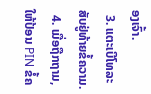ອງເຈົ້າ.
  3. ແຕະເບີໂທລະສັບຢູ່ທ້າຍຂໍ້ຄວາມ.
  4. ເມື່ອຖືກຖາມ, ໃຫ້ປ້ອນ PIN ຂໍ້ຄ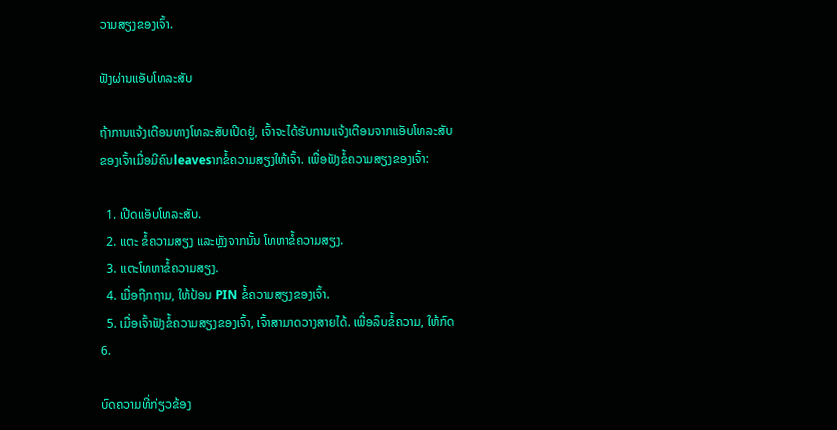ວາມສຽງຂອງເຈົ້າ.

ຟັງຜ່ານແອັບໂທລະສັບ

ຖ້າການແຈ້ງເຕືອນທາງໂທລະສັບເປີດຢູ່, ເຈົ້າຈະໄດ້ຮັບການແຈ້ງເຕືອນຈາກແອັບໂທລະສັບຂອງເຈົ້າເມື່ອມີຄົນleavesາກຂໍ້ຄວາມສຽງໃຫ້ເຈົ້າ. ເພື່ອຟັງຂໍ້ຄວາມສຽງຂອງເຈົ້າ:

  1. ເປີດແອັບໂທລະສັບ.
  2. ແຕະ ຂໍ້ຄວາມສຽງ ແລະຫຼັງຈາກນັ້ນ ໂທຫາຂໍ້ຄວາມສຽງ.
  3. ແຕະໂທຫາຂໍ້ຄວາມສຽງ.
  4. ເມື່ອຖືກຖາມ, ໃຫ້ປ້ອນ PIN ຂໍ້ຄວາມສຽງຂອງເຈົ້າ.
  5. ເມື່ອເຈົ້າຟັງຂໍ້ຄວາມສຽງຂອງເຈົ້າ, ເຈົ້າສາມາດວາງສາຍໄດ້. ເພື່ອລຶບຂໍ້ຄວາມ, ໃຫ້ກົດ 6.

ບົດຄວາມທີ່ກ່ຽວຂ້ອງ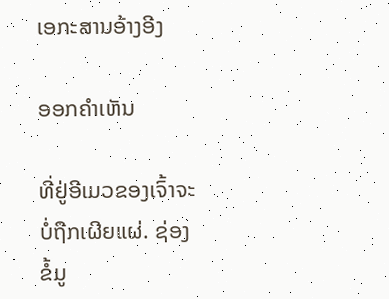ເອກະສານອ້າງອີງ

ອອກຄໍາເຫັນ

ທີ່ຢູ່ອີເມວຂອງເຈົ້າຈະບໍ່ຖືກເຜີຍແຜ່. ຊ່ອງຂໍ້ມູ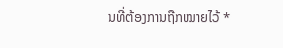ນທີ່ຕ້ອງການຖືກໝາຍໄວ້ *